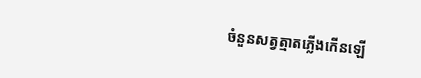ចំនួនសត្វត្មាតភ្លើងកើនឡើ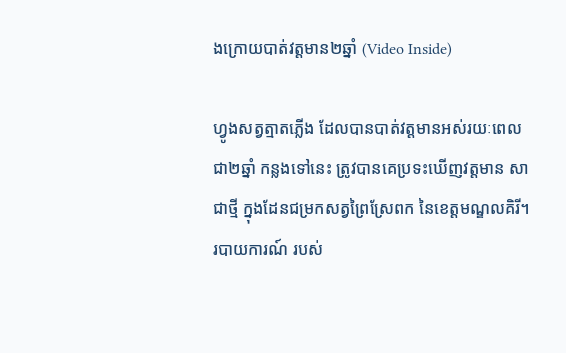ងក្រោយបាត់វត្តមាន២ឆ្នាំ (Video Inside)

ហ្វូងសត្វត្មាតភ្លើង ដែលបានបាត់វត្តមានអស់រយៈពេលជា២ឆ្នាំ កន្លងទៅនេះ ត្រូវបានគេប្រទះឃើញវត្តមាន សាជាថ្មី ក្នុងដែនជម្រកសត្វព្រៃស្រែពក នៃខេត្ដមណ្ឌលគិរី។ របាយការណ៍ របស់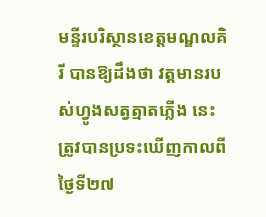មន្ទីរបរិស្ថានខេត្តមណ្ឌលគិរី បានឱ្យដឹងថា វត្ដមានរបស់ហ្វូងសត្វត្មាតភ្លើង នេះត្រូវបានប្រទះឃើញកាលពីថ្ងៃទី២៧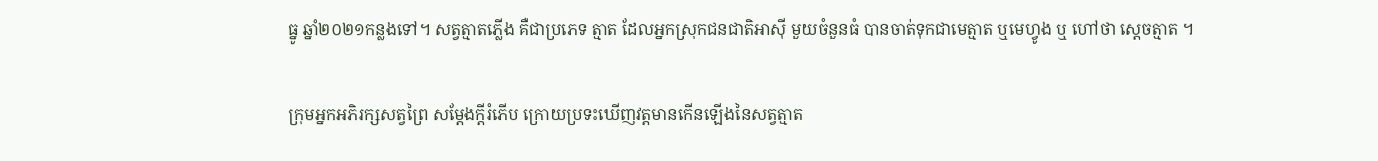ធ្នូ ឆ្នាំ២០២១កន្លងទៅ។ សត្វត្មាតភ្លើង គឺជាប្រភេទ ត្មាត ដែលអ្នកស្រុកជនជាតិអាស៊ី មួយចំនួនធំ បានចាត់ទុកជាមេត្មាត ឬមេហ្វូង ឬ ហៅថា ស្តេចត្មាត ។

ក្រុមអ្នកអភិរក្សសត្វព្រៃ សម្តែងក្តីរំភើប ក្រោយប្រទះឃើញវត្តមានកើនឡើងនៃសត្វត្មាត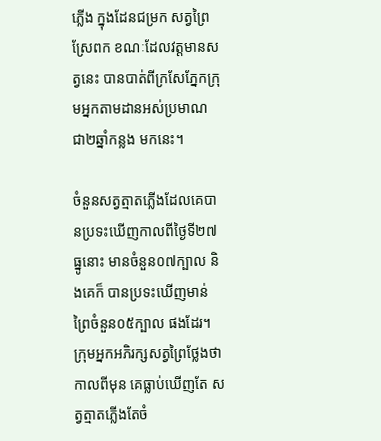ភ្លើង ក្នុងដែនជម្រក សត្វព្រៃស្រែពក ខណៈដែលវត្តមានសត្វនេះ បានបាត់ពីក្រសែភ្នែកក្រុមអ្នកតាមដានអស់ប្រមាណ ជា២ឆ្នាំកន្លង មកនេះ។

ចំនួនសត្វត្មាតភ្លើងដែលគេបានប្រទះឃើញកាលពីថ្ងៃទី២៧ធ្នូនោះ មានចំនួន០៧ក្បាល និងគេក៏ បានប្រទះឃើញមាន់ព្រៃចំនួន០៥ក្បាល ផងដែរ។ ក្រុមអ្នកអភិរក្សសត្វព្រៃថ្លែងថា កាលពីមុន គេធ្លាប់ឃើញតែ សត្វត្មាតភ្លើងតែចំ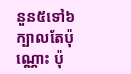នួន៥ទៅ៦ក្បាលតែប៉ុណ្ណោះ ប៉ុ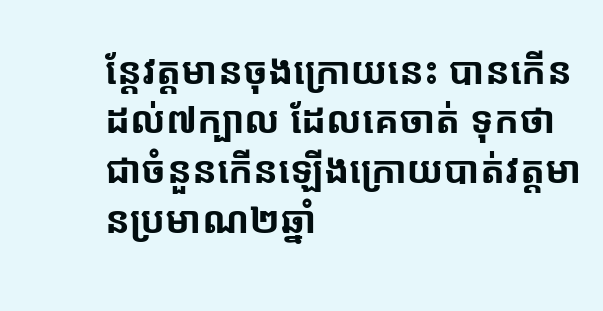ន្តែវត្តមានចុងក្រោយនេះ បានកើនដល់៧ក្បាល ដែលគេចាត់ ទុកថាជាចំនួនកើនឡើងក្រោយបាត់វត្តមានប្រមាណ២ឆ្នាំ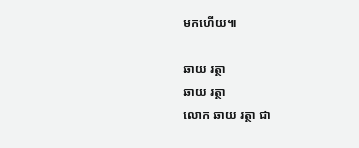មកហើយ៕

ឆាយ រត្ថា
ឆាយ រត្ថា
លោក ឆាយ រត្ថា ជា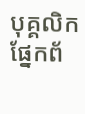បុគ្គលិកផ្នែកព័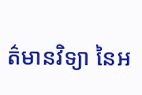ត៌មានវិទ្យា នៃអ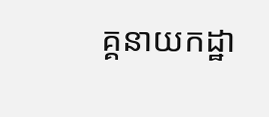គ្គនាយកដ្ឋា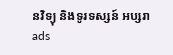នវិទ្យុ និងទូរទស្សន៍ អប្សរា
ads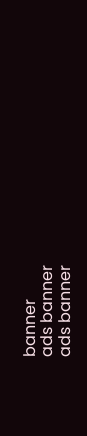banner
ads banner
ads banner